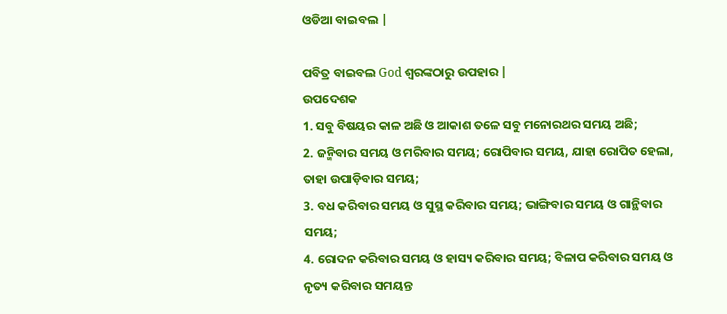ଓଡିଆ ବାଇବଲ |

ପବିତ୍ର ବାଇବଲ God ଶ୍ବରଙ୍କଠାରୁ ଉପହାର |
ଉପଦେଶକ
1. ସବୁ ବିଷୟର କାଳ ଅଛି ଓ ଆକାଶ ତଳେ ସବୁ ମନୋରଥର ସମୟ ଅଛି;
2. ଜନ୍ମିବାର ସମୟ ଓ ମରିବାର ସମୟ; ରୋପିବାର ସମୟ, ଯାହା ରୋପିତ ହେଲା, ତାହା ଉପାଡ଼ିବାର ସମୟ;
3. ବଧ କରିବାର ସମୟ ଓ ସୁସ୍ଥ କରିବାର ସମୟ; ଭାଙ୍ଗିବାର ସମୟ ଓ ଗାନ୍ଥିବାର ସମୟ;
4. ରୋଦନ କରିବାର ସମୟ ଓ ହାସ୍ୟ କରିବାର ସମୟ; ବିଳାପ କରିବାର ସମୟ ଓ ନୃତ୍ୟ କରିବାର ସମୟନ୍ତ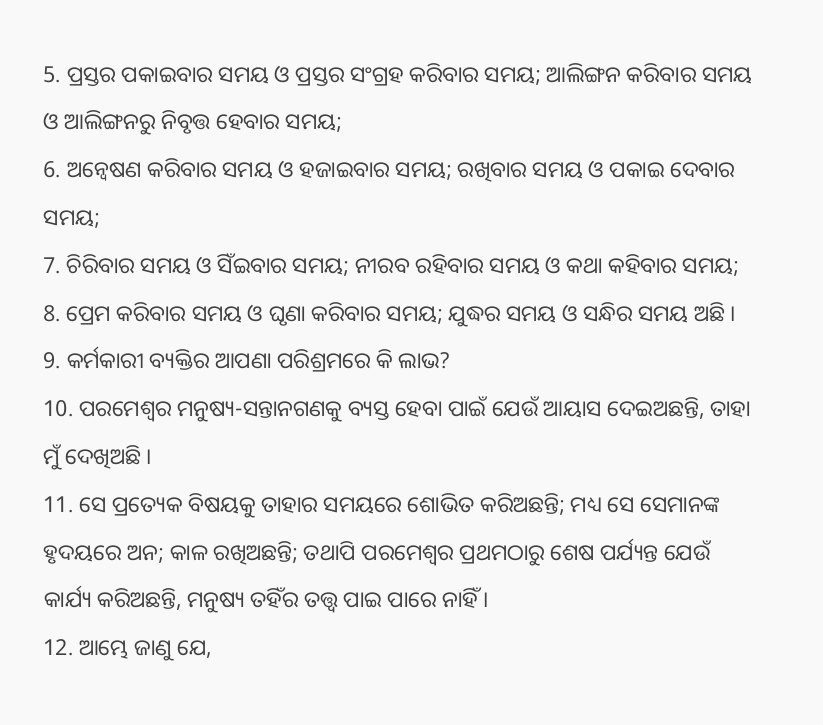5. ପ୍ରସ୍ତର ପକାଇବାର ସମୟ ଓ ପ୍ରସ୍ତର ସଂଗ୍ରହ କରିବାର ସମୟ; ଆଲିଙ୍ଗନ କରିବାର ସମୟ ଓ ଆଲିଙ୍ଗନରୁ ନିବୃତ୍ତ ହେବାର ସମୟ;
6. ଅନ୍ଵେଷଣ କରିବାର ସମୟ ଓ ହଜାଇବାର ସମୟ; ରଖିବାର ସମୟ ଓ ପକାଇ ଦେବାର ସମୟ;
7. ଚିରିବାର ସମୟ ଓ ସିଁଇବାର ସମୟ; ନୀରବ ରହିବାର ସମୟ ଓ କଥା କହିବାର ସମୟ;
8. ପ୍ରେମ କରିବାର ସମୟ ଓ ଘୃଣା କରିବାର ସମୟ; ଯୁଦ୍ଧର ସମୟ ଓ ସନ୍ଧିର ସମୟ ଅଛି ।
9. କର୍ମକାରୀ ବ୍ୟକ୍ତିର ଆପଣା ପରିଶ୍ରମରେ କି ଲାଭ?
10. ପରମେଶ୍ଵର ମନୁଷ୍ୟ-ସନ୍ତାନଗଣକୁ ବ୍ୟସ୍ତ ହେବା ପାଇଁ ଯେଉଁ ଆୟାସ ଦେଇଅଛନ୍ତି, ତାହା ମୁଁ ଦେଖିଅଛି ।
11. ସେ ପ୍ରତ୍ୟେକ ବିଷୟକୁ ତାହାର ସମୟରେ ଶୋଭିତ କରିଅଛନ୍ତି; ମଧ୍ୟ ସେ ସେମାନଙ୍କ ହୃଦୟରେ ଅନ; କାଳ ରଖିଅଛନ୍ତି; ତଥାପି ପରମେଶ୍ଵର ପ୍ରଥମଠାରୁ ଶେଷ ପର୍ଯ୍ୟନ୍ତ ଯେଉଁ କାର୍ଯ୍ୟ କରିଅଛନ୍ତି, ମନୁଷ୍ୟ ତହିଁର ତତ୍ତ୍ଵ ପାଇ ପାରେ ନାହିଁ ।
12. ଆମ୍ଭେ ଜାଣୁ ଯେ,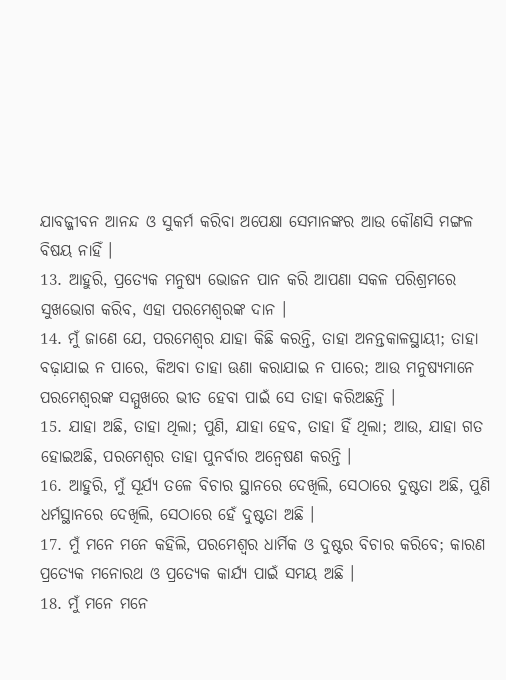ଯାବଜ୍ଜୀବନ ଆନନ୍ଦ ଓ ସୁକର୍ମ କରିବା ଅପେକ୍ଷା ସେମାନଙ୍କର ଆଉ କୌଣସି ମଙ୍ଗଳ ବିଷୟ ନାହିଁ ।
13. ଆହୁରି, ପ୍ରତ୍ୟେକ ମନୁଷ୍ୟ ଭୋଜନ ପାନ କରି ଆପଣା ସକଳ ପରିଶ୍ରମରେ ସୁଖଭୋଗ କରିବ, ଏହା ପରମେଶ୍ଵରଙ୍କ ଦାନ ।
14. ମୁଁ ଜାଣେ ଯେ, ପରମେଶ୍ଵର ଯାହା କିଛି କରନ୍ତି, ତାହା ଅନନ୍ତକାଳସ୍ଥାୟୀ; ତାହା ବଢ଼ାଯାଇ ନ ପାରେ, କିଅବା ତାହା ଊଣା କରାଯାଇ ନ ପାରେ; ଆଉ ମନୁଷ୍ୟମାନେ ପରମେଶ୍ଵରଙ୍କ ସମ୍ମୁଖରେ ଭୀତ ହେବା ପାଇଁ ସେ ତାହା କରିଅଛନ୍ତି ।
15. ଯାହା ଅଛି, ତାହା ଥିଲା; ପୁଣି, ଯାହା ହେବ, ତାହା ହିଁ ଥିଲା; ଆଉ, ଯାହା ଗତ ହୋଇଅଛି, ପରମେଶ୍ଵର ତାହା ପୁନର୍ବାର ଅନ୍ଵେଷଣ କରନ୍ତି ।
16. ଆହୁରି, ମୁଁ ସୂର୍ଯ୍ୟ ତଳେ ବିଚାର ସ୍ଥାନରେ ଦେଖିଲି, ସେଠାରେ ଦୁଷ୍ଟତା ଅଛି, ପୁଣି ଧର୍ମସ୍ଥାନରେ ଦେଖିଲି, ସେଠାରେ ହେଁ ଦୁଷ୍ଟତା ଅଛି ।
17. ମୁଁ ମନେ ମନେ କହିଲି, ପରମେଶ୍ଵର ଧାର୍ମିକ ଓ ଦୁଷ୍ଟର ବିଚାର କରିବେ; କାରଣ ପ୍ରତ୍ୟେକ ମନୋରଥ ଓ ପ୍ରତ୍ୟେକ କାର୍ଯ୍ୟ ପାଇଁ ସମୟ ଅଛି ।
18. ମୁଁ ମନେ ମନେ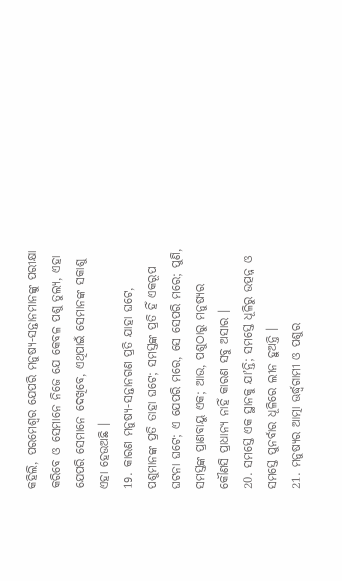କହିଲି, ପରମେଶ୍ଵର ଯେପରି ମନୁଷ୍ୟ-ସନ୍ତାନମାନଙ୍କୁ ପରୀକ୍ଷା କରିବେ ଓ ସେମାନେ ନିଜେ ଯେ କେବଳ ପଶୁ ତୁଲ୍ୟ, ଏହା ଯେପରି ସେମାନେ ଦେଖିବେ, ଏଥିପାଇଁ ସେମାନଙ୍କ ସକାଶୁ ଏହା ହେଉଅଛି ।
19. କାରଣ ମନୁଷ୍ୟ-ସନ୍ତାନଗଣ ପ୍ରତି ଯାହା ଘଟେ, ପଶୁମାନଙ୍କ ପ୍ରତି ତାହା ଘଟେ; ସମସ୍ତଙ୍କ ପ୍ରତି ହିଁ ଏକରୂପ ଘଟନା ଘଟେ; ଏ ଯେପରି ମରେ, ସେ ସେପରି ମରେ; ପୁଣି, ସମସ୍ତଙ୍କ ପ୍ରାଣବାୟୁ ଏକ; ଆଉ, ପଶୁଠାରୁ ମନୁଷ୍ୟର କୌଣସି ପ୍ରାଧାନ୍ୟ ନାହିଁ କାରଣ ସବୁ ଅସାର ।
20. ସମସ୍ତେ ଏକ ସ୍ଥାନକୁ ଯାʼନ୍ତି; ସମସ୍ତେ ଧୂଳିରୁ ଉତ୍ପନ୍ନ ଓ ସମସ୍ତେ ପୁନର୍ବାର ଧୂଳିରେ ଲୀନ ହୁଅନ୍ତି ।
21. ମନୁଷ୍ୟର ଆତ୍ମା ଊର୍ଦ୍ଧ୍ଵଗାମୀ ଓ ପଶୁର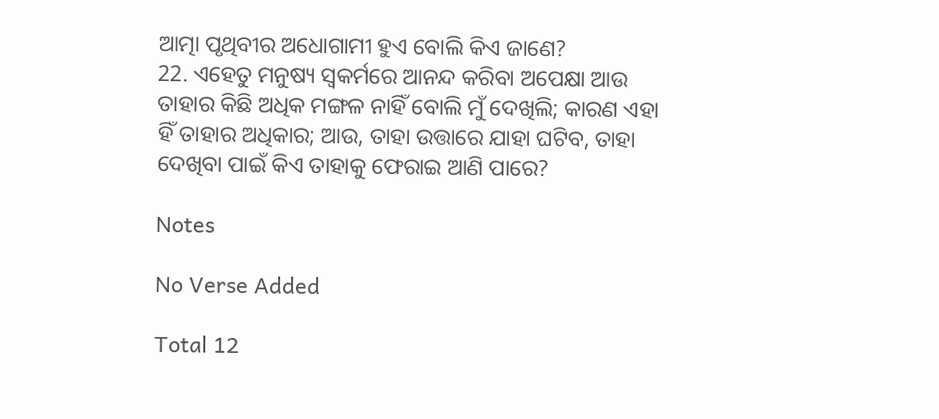ଆତ୍ମା ପୃଥିବୀର ଅଧୋଗାମୀ ହୁଏ ବୋଲି କିଏ ଜାଣେ?
22. ଏହେତୁ ମନୁଷ୍ୟ ସ୍ଵକର୍ମରେ ଆନନ୍ଦ କରିବା ଅପେକ୍ଷା ଆଉ ତାହାର କିଛି ଅଧିକ ମଙ୍ଗଳ ନାହିଁ ବୋଲି ମୁଁ ଦେଖିଲି; କାରଣ ଏହା ହିଁ ତାହାର ଅଧିକାର; ଆଉ, ତାହା ଉତ୍ତାରେ ଯାହା ଘଟିବ, ତାହା ଦେଖିବା ପାଇଁ କିଏ ତାହାକୁ ଫେରାଇ ଆଣି ପାରେ?

Notes

No Verse Added

Total 12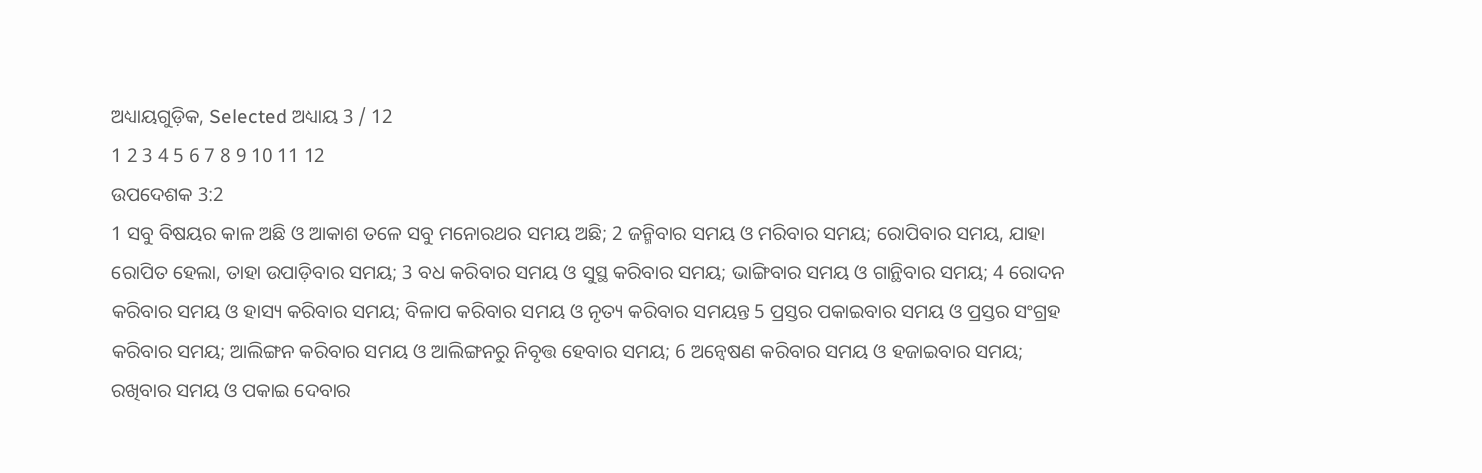ଅଧ୍ୟାୟଗୁଡ଼ିକ, Selected ଅଧ୍ୟାୟ 3 / 12
1 2 3 4 5 6 7 8 9 10 11 12
ଉପଦେଶକ 3:2
1 ସବୁ ବିଷୟର କାଳ ଅଛି ଓ ଆକାଶ ତଳେ ସବୁ ମନୋରଥର ସମୟ ଅଛି; 2 ଜନ୍ମିବାର ସମୟ ଓ ମରିବାର ସମୟ; ରୋପିବାର ସମୟ, ଯାହା ରୋପିତ ହେଲା, ତାହା ଉପାଡ଼ିବାର ସମୟ; 3 ବଧ କରିବାର ସମୟ ଓ ସୁସ୍ଥ କରିବାର ସମୟ; ଭାଙ୍ଗିବାର ସମୟ ଓ ଗାନ୍ଥିବାର ସମୟ; 4 ରୋଦନ କରିବାର ସମୟ ଓ ହାସ୍ୟ କରିବାର ସମୟ; ବିଳାପ କରିବାର ସମୟ ଓ ନୃତ୍ୟ କରିବାର ସମୟନ୍ତ 5 ପ୍ରସ୍ତର ପକାଇବାର ସମୟ ଓ ପ୍ରସ୍ତର ସଂଗ୍ରହ କରିବାର ସମୟ; ଆଲିଙ୍ଗନ କରିବାର ସମୟ ଓ ଆଲିଙ୍ଗନରୁ ନିବୃତ୍ତ ହେବାର ସମୟ; 6 ଅନ୍ଵେଷଣ କରିବାର ସମୟ ଓ ହଜାଇବାର ସମୟ; ରଖିବାର ସମୟ ଓ ପକାଇ ଦେବାର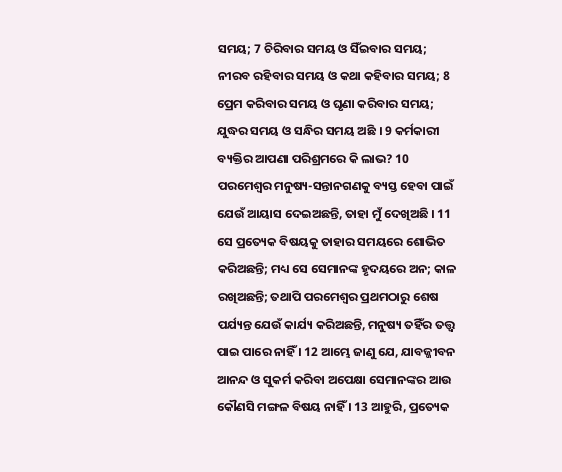ସମୟ; 7 ଚିରିବାର ସମୟ ଓ ସିଁଇବାର ସମୟ; ନୀରବ ରହିବାର ସମୟ ଓ କଥା କହିବାର ସମୟ; 8 ପ୍ରେମ କରିବାର ସମୟ ଓ ଘୃଣା କରିବାର ସମୟ; ଯୁଦ୍ଧର ସମୟ ଓ ସନ୍ଧିର ସମୟ ଅଛି । 9 କର୍ମକାରୀ ବ୍ୟକ୍ତିର ଆପଣା ପରିଶ୍ରମରେ କି ଲାଭ? 10 ପରମେଶ୍ଵର ମନୁଷ୍ୟ-ସନ୍ତାନଗଣକୁ ବ୍ୟସ୍ତ ହେବା ପାଇଁ ଯେଉଁ ଆୟାସ ଦେଇଅଛନ୍ତି, ତାହା ମୁଁ ଦେଖିଅଛି । 11 ସେ ପ୍ରତ୍ୟେକ ବିଷୟକୁ ତାହାର ସମୟରେ ଶୋଭିତ କରିଅଛନ୍ତି; ମଧ୍ୟ ସେ ସେମାନଙ୍କ ହୃଦୟରେ ଅନ; କାଳ ରଖିଅଛନ୍ତି; ତଥାପି ପରମେଶ୍ଵର ପ୍ରଥମଠାରୁ ଶେଷ ପର୍ଯ୍ୟନ୍ତ ଯେଉଁ କାର୍ଯ୍ୟ କରିଅଛନ୍ତି, ମନୁଷ୍ୟ ତହିଁର ତତ୍ତ୍ଵ ପାଇ ପାରେ ନାହିଁ । 12 ଆମ୍ଭେ ଜାଣୁ ଯେ, ଯାବଜ୍ଜୀବନ ଆନନ୍ଦ ଓ ସୁକର୍ମ କରିବା ଅପେକ୍ଷା ସେମାନଙ୍କର ଆଉ କୌଣସି ମଙ୍ଗଳ ବିଷୟ ନାହିଁ । 13 ଆହୁରି, ପ୍ରତ୍ୟେକ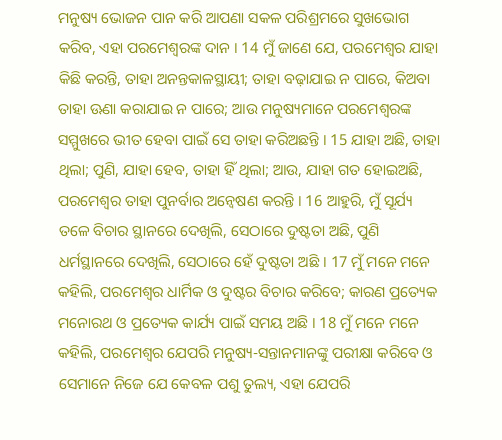ମନୁଷ୍ୟ ଭୋଜନ ପାନ କରି ଆପଣା ସକଳ ପରିଶ୍ରମରେ ସୁଖଭୋଗ କରିବ, ଏହା ପରମେଶ୍ଵରଙ୍କ ଦାନ । 14 ମୁଁ ଜାଣେ ଯେ, ପରମେଶ୍ଵର ଯାହା କିଛି କରନ୍ତି, ତାହା ଅନନ୍ତକାଳସ୍ଥାୟୀ; ତାହା ବଢ଼ାଯାଇ ନ ପାରେ, କିଅବା ତାହା ଊଣା କରାଯାଇ ନ ପାରେ; ଆଉ ମନୁଷ୍ୟମାନେ ପରମେଶ୍ଵରଙ୍କ ସମ୍ମୁଖରେ ଭୀତ ହେବା ପାଇଁ ସେ ତାହା କରିଅଛନ୍ତି । 15 ଯାହା ଅଛି, ତାହା ଥିଲା; ପୁଣି, ଯାହା ହେବ, ତାହା ହିଁ ଥିଲା; ଆଉ, ଯାହା ଗତ ହୋଇଅଛି, ପରମେଶ୍ଵର ତାହା ପୁନର୍ବାର ଅନ୍ଵେଷଣ କରନ୍ତି । 16 ଆହୁରି, ମୁଁ ସୂର୍ଯ୍ୟ ତଳେ ବିଚାର ସ୍ଥାନରେ ଦେଖିଲି, ସେଠାରେ ଦୁଷ୍ଟତା ଅଛି, ପୁଣି ଧର୍ମସ୍ଥାନରେ ଦେଖିଲି, ସେଠାରେ ହେଁ ଦୁଷ୍ଟତା ଅଛି । 17 ମୁଁ ମନେ ମନେ କହିଲି, ପରମେଶ୍ଵର ଧାର୍ମିକ ଓ ଦୁଷ୍ଟର ବିଚାର କରିବେ; କାରଣ ପ୍ରତ୍ୟେକ ମନୋରଥ ଓ ପ୍ରତ୍ୟେକ କାର୍ଯ୍ୟ ପାଇଁ ସମୟ ଅଛି । 18 ମୁଁ ମନେ ମନେ କହିଲି, ପରମେଶ୍ଵର ଯେପରି ମନୁଷ୍ୟ-ସନ୍ତାନମାନଙ୍କୁ ପରୀକ୍ଷା କରିବେ ଓ ସେମାନେ ନିଜେ ଯେ କେବଳ ପଶୁ ତୁଲ୍ୟ, ଏହା ଯେପରି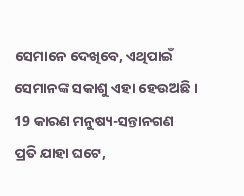ସେମାନେ ଦେଖିବେ, ଏଥିପାଇଁ ସେମାନଙ୍କ ସକାଶୁ ଏହା ହେଉଅଛି । 19 କାରଣ ମନୁଷ୍ୟ-ସନ୍ତାନଗଣ ପ୍ରତି ଯାହା ଘଟେ,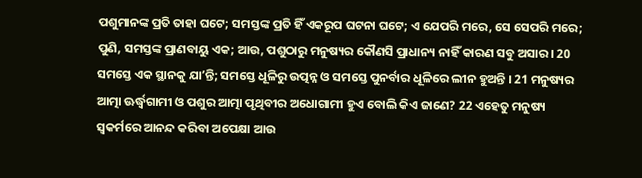ପଶୁମାନଙ୍କ ପ୍ରତି ତାହା ଘଟେ; ସମସ୍ତଙ୍କ ପ୍ରତି ହିଁ ଏକରୂପ ଘଟନା ଘଟେ; ଏ ଯେପରି ମରେ, ସେ ସେପରି ମରେ; ପୁଣି, ସମସ୍ତଙ୍କ ପ୍ରାଣବାୟୁ ଏକ; ଆଉ, ପଶୁଠାରୁ ମନୁଷ୍ୟର କୌଣସି ପ୍ରାଧାନ୍ୟ ନାହିଁ କାରଣ ସବୁ ଅସାର । 20 ସମସ୍ତେ ଏକ ସ୍ଥାନକୁ ଯାʼନ୍ତି; ସମସ୍ତେ ଧୂଳିରୁ ଉତ୍ପନ୍ନ ଓ ସମସ୍ତେ ପୁନର୍ବାର ଧୂଳିରେ ଲୀନ ହୁଅନ୍ତି । 21 ମନୁଷ୍ୟର ଆତ୍ମା ଊର୍ଦ୍ଧ୍ଵଗାମୀ ଓ ପଶୁର ଆତ୍ମା ପୃଥିବୀର ଅଧୋଗାମୀ ହୁଏ ବୋଲି କିଏ ଜାଣେ? 22 ଏହେତୁ ମନୁଷ୍ୟ ସ୍ଵକର୍ମରେ ଆନନ୍ଦ କରିବା ଅପେକ୍ଷା ଆଉ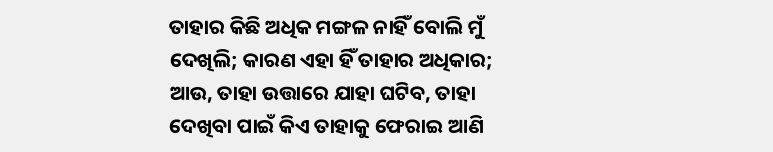ତାହାର କିଛି ଅଧିକ ମଙ୍ଗଳ ନାହିଁ ବୋଲି ମୁଁ ଦେଖିଲି; କାରଣ ଏହା ହିଁ ତାହାର ଅଧିକାର; ଆଉ, ତାହା ଉତ୍ତାରେ ଯାହା ଘଟିବ, ତାହା ଦେଖିବା ପାଇଁ କିଏ ତାହାକୁ ଫେରାଇ ଆଣି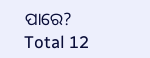ପାରେ?
Total 12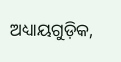ଅଧ୍ୟାୟଗୁଡ଼ିକ,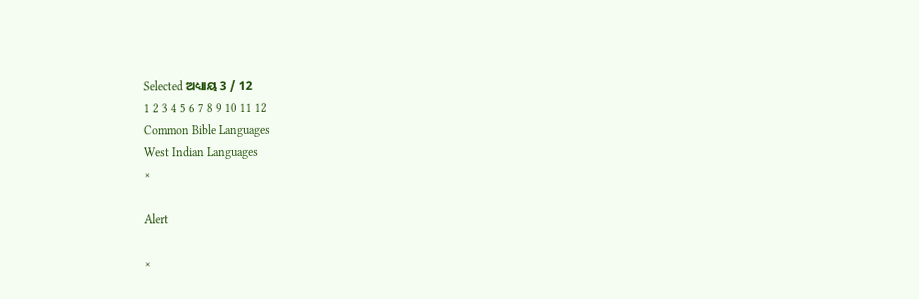Selected ଅଧ୍ୟାୟ 3 / 12
1 2 3 4 5 6 7 8 9 10 11 12
Common Bible Languages
West Indian Languages
×

Alert

×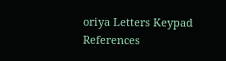oriya Letters Keypad References